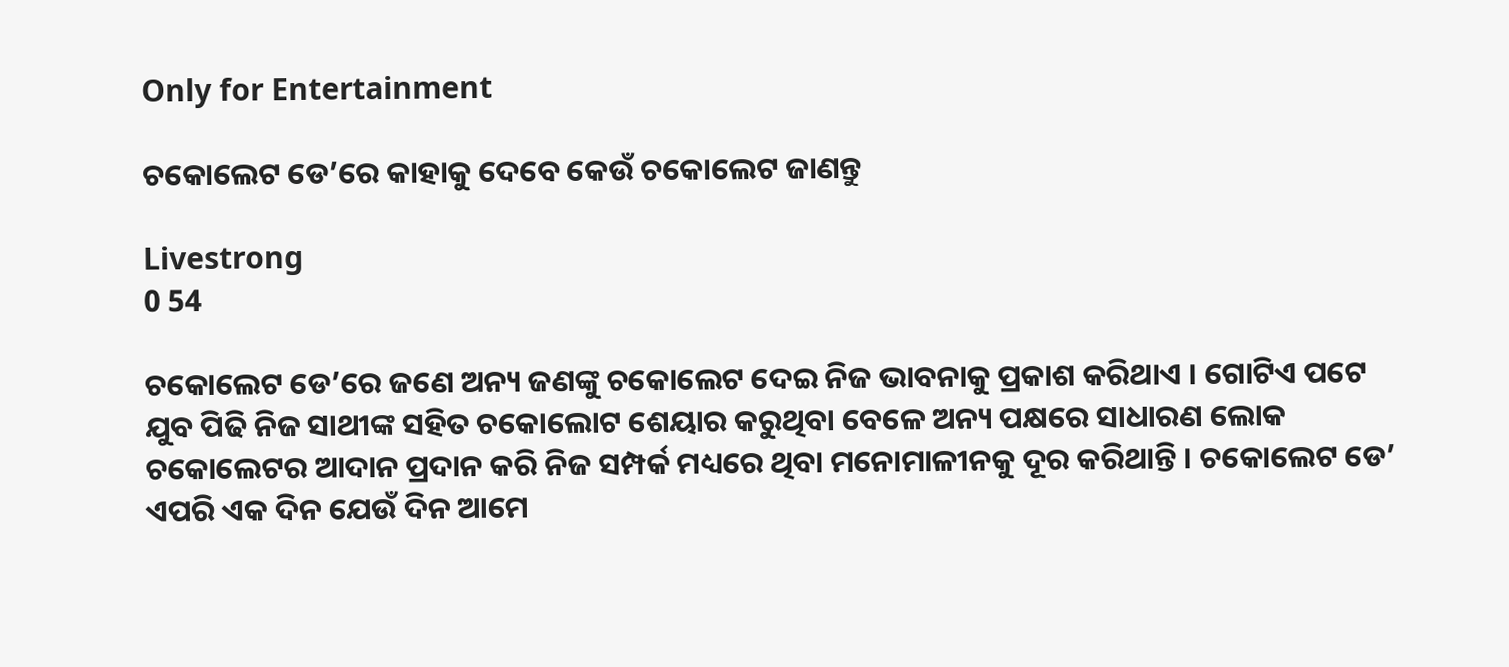Only for Entertainment

ଚକୋଲେଟ ଡେ’ରେ କାହାକୁ ଦେବେ କେଉଁ ଚକୋଲେଟ ଜାଣନ୍ତୁ

Livestrong
0 54

ଚକୋଲେଟ ଡେ’ରେ ଜଣେ ଅନ୍ୟ ଜଣଙ୍କୁ ଚକୋଲେଟ ଦେଇ ନିଜ ଭାବନାକୁ ପ୍ରକାଶ କରିଥାଏ । ଗୋଟିଏ ପଟେ ଯୁବ ପିଢି ନିଜ ସାଥୀଙ୍କ ସହିତ ଚକୋଲୋଟ ଶେୟାର କରୁଥିବା ବେଳେ ଅନ୍ୟ ପକ୍ଷରେ ସାଧାରଣ ଲୋକ ଚକୋଲେଟର ଆଦାନ ପ୍ରଦାନ କରି ନିଜ ସମ୍ପର୍କ ମଧ୍ୟରେ ଥିବା ମନୋମାଳୀନକୁ ଦୂର କରିଥାନ୍ତି । ଚକୋଲେଟ ଡେ’ ଏପରି ଏକ ଦିନ ଯେଉଁ ଦିନ ଆମେ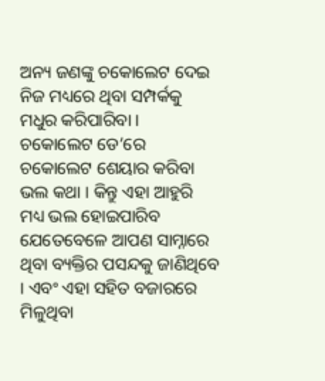ଅନ୍ୟ ଜଣଙ୍କୁ ଚକୋଲେଟ ଦେଇ ନିଜ ମଧ୍ୟରେ ଥିବା ସମ୍ପର୍କକୁ ମଧୁର କରିପାରିବା ।
ଚକୋଲେଟ ଡେ’ରେ ଚକୋଲେଟ ଶେୟାର କରିବା ଭଲ କଥା । କିନ୍ତୁ ଏହା ଆହୁରି ମଧ୍ୟ ଭଲ ହୋଇପାରିବ ଯେତେବେଳେ ଆପଣ ସାମ୍ନାରେ ଥିବା ବ୍ୟକ୍ତିର ପସନ୍ଦକୁ ଜାଣିଥିବେ । ଏବଂ ଏହା ସହିତ ବଜାରରେ ମିଳୁଥିବା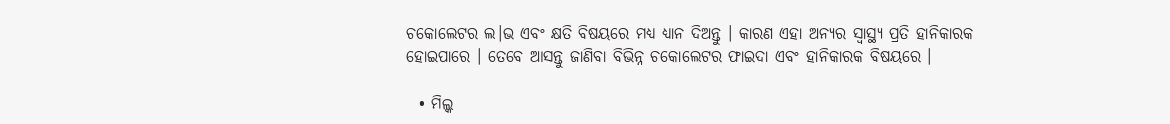ଚକୋଲେଟର ଲ।ଭ ଏବଂ କ୍ଷତି ବିଷୟରେ ମଧ୍ୟ ଧ୍ୟାନ ଦିଅନ୍ତୁ । କାରଣ ଏହା ଅନ୍ୟର ସ୍ୱାସ୍ଥ୍ୟ ପ୍ରତି ହାନିକାରକ ହୋଇପାରେ । ତେବେ ଆସନ୍ତୁ ଜାଣିବା ବିଭିନ୍ନ ଚକୋଲେଟର ଫାଇଦା ଏବଂ ହାନିକାରକ ବିଷୟରେ ।

  • ମିଲ୍କ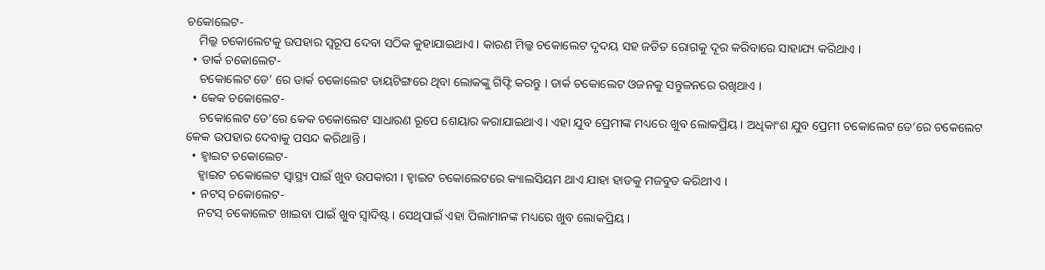ଚକୋଲେଟ-
    ମିଲ୍କ ଚକୋଲେଟକୁ ଉପହାର ସ୍ୱରୂପ ଦେବା ସଠିକ କୁହାଯାଇଥାଏ । କାରଣ ମିଲ୍କ ଚକୋଲେଟ ଦୃଦୟ ସହ ଜଡିତ ରୋଗକୁ ଦୂର କରିବାରେ ସାହାଯ୍ୟ କରିଥାଏ ।
  • ଡାର୍କ ଚକୋଲେଟ-
    ଚକୋଲେଟ ଡେ’ ରେ ଡାର୍କ ଚକୋଲେଟ ଡାୟଟିଙ୍ଗରେ ଥିବା ଲୋକଙ୍କୁ ଗିଫ୍ଟି କରନ୍ତୁ । ଡାର୍କ ଚକୋଲେଟ ଓଜନକୁ ସନ୍ତୁଳନରେ ରଖିଥାଏ ।
  • କେକ ଚକୋଲେଟ-
    ଚକୋଲେଟ ଡେ’ରେ କେକ ଚକୋଲେଟ ସାଧାରଣ ରୂପେ ଶେୟାର କରାଯାଇଥାଏ । ଏହା ଯୁବ ପ୍ରେମୀଙ୍କ ମଧ୍ୟରେ ଖୁବ ଲୋକପ୍ରିୟ । ଅଧିକାଂଶ ଯୁବ ପ୍ରେମୀ ଚକୋଲେଟ ଡେ’ରେ ଚକେଲେଟ କେକ ଉପହାର ଦେବାକୁ ପସନ୍ଦ କରିଥାନ୍ତି ।
  • ହ୍ୱାଇଟ ଚକୋଲେଟ-
    ହ୍ୱାଇଟ ଚକୋଲେଟ ସ୍ୱାସ୍ଥ୍ୟ ପାଇଁ ଖୁବ ଉପକାରୀ । ହ୍ୱାଇଟ ଚକୋଲେଟରେ କ୍ୟାଲସିୟମ ଥାଏ ଯାହା ହାଡକୁ ମଜବୁତ କରିଥୀଏ ।
  • ନଟସ୍ ଚକୋଲେଟ-
    ନଟସ୍ ଚକୋଲେଟ ଖାଇବା ପାଇଁ ଖୁବ ସ୍ୱାଦିଷ୍ଟ । ସେଥିପାଇଁ ଏହା ପିଲାମାନଙ୍କ ମଧ୍ୟରେ ଖୁବ ଲୋକପ୍ରିୟ ।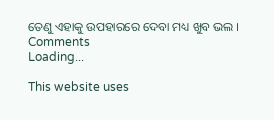ତେଣୁ ଏହାକୁ ଉପହାରରେ ଦେବା ମଧ୍ୟ ଖୁବ ଭଲ ।
Comments
Loading...

This website uses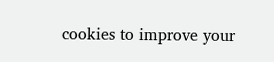cookies to improve your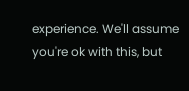experience. We'll assume you're ok with this, but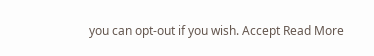you can opt-out if you wish. Accept Read More